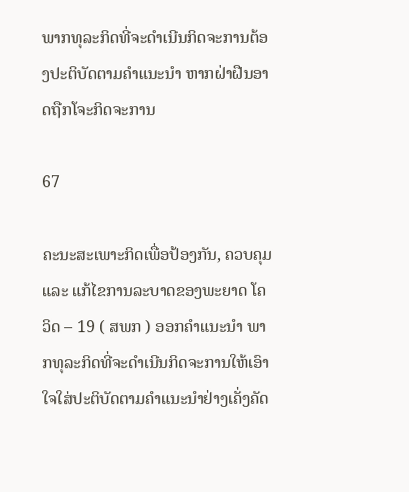ພາກທຸລະກິດທີ່ຈະດຳເນີນກິດຈະການຕ້ອງປະຕິບັດຕາມຄຳແນະນຳ ຫາກຝ່າຝືນອາດຖືກໂຈະກິດຈະການ

67

ຄະນະສະເພາະກິດເພື່ອປ້ອງກັນ, ຄວບຄຸມ ແລະ ແກ້ໄຂການລະບາດຂອງພະຍາດ ໂຄວິດ – 19 ( ສພກ ) ອອກຄຳແນະນຳ ພາກທຸລະກິດທີ່ຈະດຳເນີນກິດຈະການໃຫ້ເອົາໃຈໃສ່ປະຕິບັດຕາມຄຳແນະນຳຢ່າງເຄັ່ງຄັດ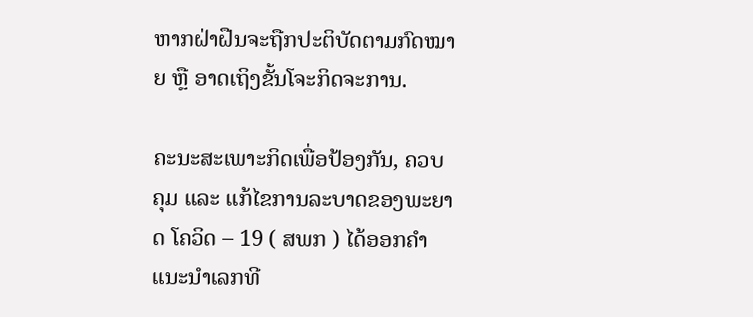ຫາກຝ່າຝືນຈະຖືກປະຕິບັດຕາມກົດໝາຍ ຫຼື ອາດເຖິງຂັ້ນໂຈະກິດຈະການ.

ຄະນະສະເພາະກິດເພື່ອປ້ອງກັນ, ຄວບຄຸມ ແລະ ແກ້ໄຂການລະບາດຂອງພະຍາດ ໂຄວິດ – 19 ( ສພກ ) ໄດ້ອອກຄຳແນະນຳເລກທີ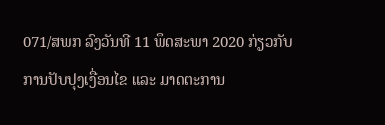071/ສພກ ລົງວັນທີ 11 ພຶດສະພາ 2020 ກ່ຽວກັບການປັບປຸງເງື່ອນໄຂ ແລະ ມາດຕະການ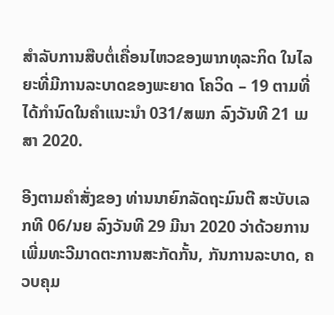ສໍາລັບການສືບຕໍ່ເຄື່ອນໄຫວຂອງພາກທຸລະກິດ ໃນໄລຍະທີ່ມີການລະບາດຂອງພະຍາດ ໂຄວິດ – 19 ຕາມທີ່ໄດ້ກໍານົດໃນຄໍາແນະນໍາ 031/ສພກ ລົງວັນທີ 21 ເມສາ 2020.

ອີງຕາມຄຳສັ່ງຂອງ ທ່ານນາຍົກລັດຖະມົນຕີ ສະບັບເລກທີ 06/ນຍ ລົງວັນທີ 29 ມີນາ 2020 ວ່າດ້ວຍການເພີ່ມທະວີມາດຕະການສະກັດກັ້ນ, ກັນການລະບາດ, ຄວບຄຸມ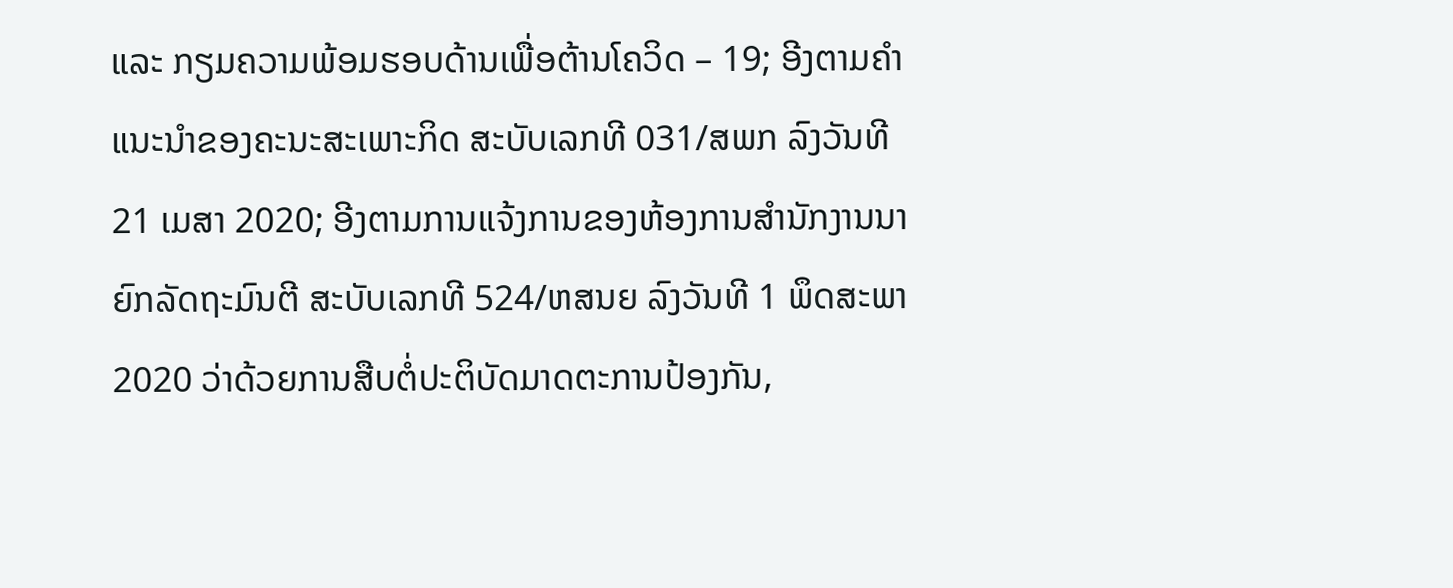ແລະ ກຽມຄວາມພ້ອມຮອບດ້ານເພື່ອຕ້ານໂຄວິດ – 19; ອີງຕາມຄຳແນະນຳຂອງຄະນະສະເພາະກິດ ສະບັບເລກທີ 031/ສພກ ລົງວັນທີ 21 ເມສາ 2020; ອີງຕາມການແຈ້ງການຂອງຫ້ອງການສຳນັກງານນາຍົກລັດຖະມົນຕີ ສະບັບເລກທີ 524/ຫສນຍ ລົງວັນທີ 1 ພຶດສະພາ 2020 ວ່າດ້ວຍການສືບຕໍ່ປະຕິບັດມາດຕະການປ້ອງກັນ,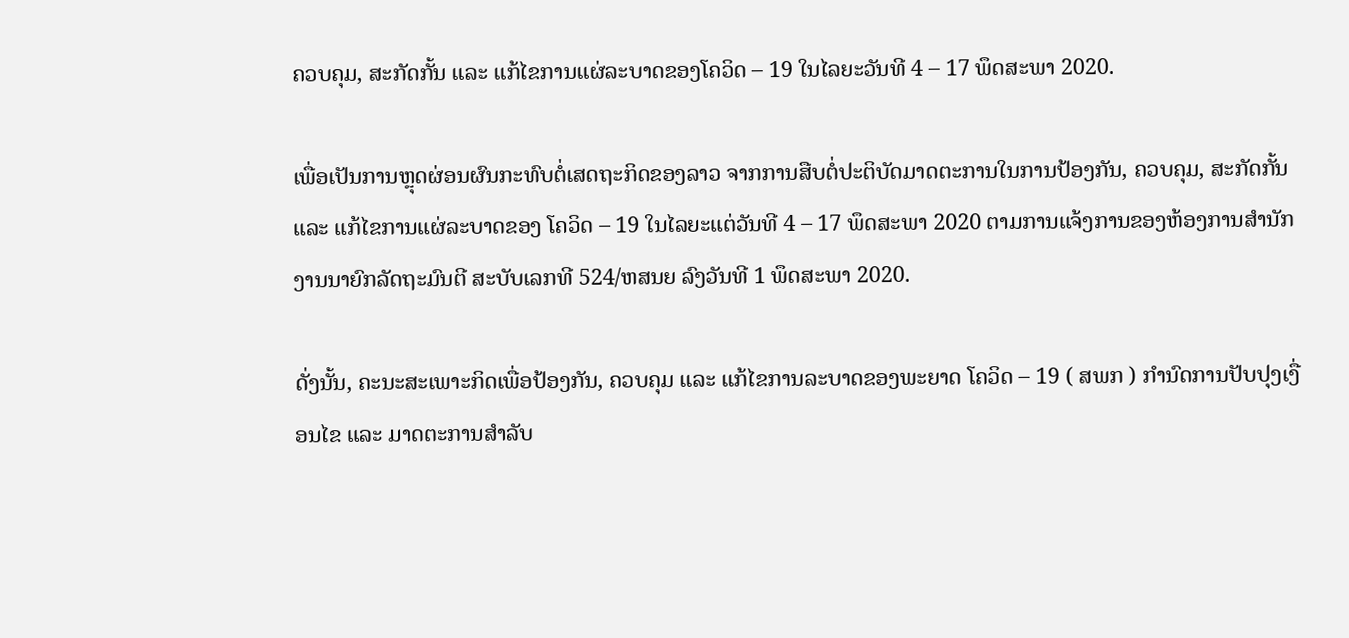ຄວບຄຸມ, ສະກັດກັ້ນ ແລະ ແກ້ໄຂການແຜ່ລະບາດຂອງໂຄວິດ – 19 ໃນໄລຍະວັນທີ 4 – 17 ພຶດສະພາ 2020.

ເພື່ອເປັນການຫຼຸດຜ່ອນຜົນກະທົບຕໍ່ເສດຖະກິດຂອງລາວ ຈາກການສືບຕໍ່ປະຕິບັດມາດຕະການໃນການປ້ອງກັນ, ຄວບຄຸມ, ສະກັດກັ້ນ ແລະ ແກ້ໄຂການແຜ່ລະບາດຂອງ ໂຄວິດ – 19 ໃນໄລຍະແຕ່ວັນທີ 4 – 17 ພຶດສະພາ 2020 ຕາມການແຈ້ງການຂອງຫ້ອງການສໍານັກງານນາຍົກລັດຖະມົນຕີ ສະບັບເລກທີ 524/ຫສນຍ ລົງວັນທີ 1 ພຶດສະພາ 2020.

ດັ່ງນັ້ນ, ຄະນະສະເພາະກິດເພື່ອປ້ອງກັນ, ຄວບຄຸມ ແລະ ແກ້ໄຂການລະບາດຂອງພະຍາດ ໂຄວິດ – 19 ( ສພກ ) ກໍານົດການປັບປຸງເງື່ອນໄຂ ແລະ ມາດຕະການສໍາລັບ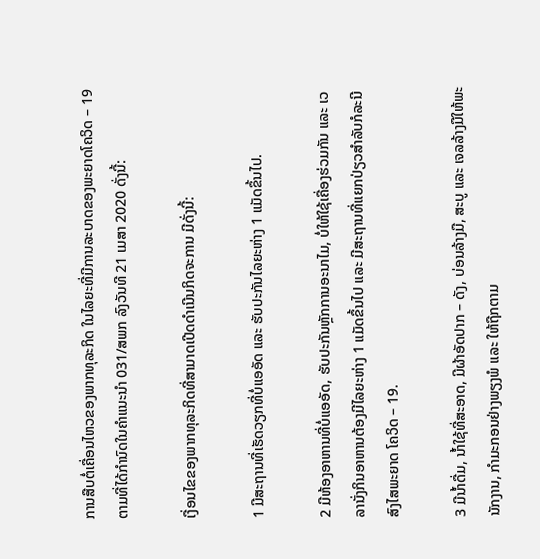ການສືບຕໍ່ເຄື່ອນໄຫວຂອງພາກທຸລະກິດ ໃນໄລຍະທີ່ມີການລະບາດຂອງພະຍາດໂຄວິດ – 19 ຕາມທີ່ໄດ້ກໍານົດໃນຄໍາແນະນໍາ 031/ສພກ ລົງວັນທີ 21 ເມສາ 2020 ດັ່ງນີ້:

ເງື່ອນໄຂຂອງພາກທຸລະກິດທີ່ສາມາດເປີດດໍາເນີນກິດຈະການ ມີດັ່ງນີ້:

1 ມີສະຖານທີ່ເຮັດວຽກທີ່ບໍ່ແອອັດ ແລະ ຮັບປະກັນໄລຍະຫ່າງ 1 ແມັດຂຶ້ນໄປ.

2 ມີຫ້ອງອາຫານທີ່ບໍ່ແອອັດ, ຮັບປະກັນຫຼັກການອະນາໄມ, ບໍ່ໃຫ້ໃຊ້ເຄື່ອງຮ່ວມກັນ ແລະ ເວລານັ່ງກິນອາຫານຕ້ອງມີໄລຍະຫ່າງ 1 ແມັດຂຶ້ນໄປ ແລະ ມີສະຖານທີ່ແຍກປ່ຽວສໍາລັບກໍລະນີສົງໄສພະຍາດ ໂຄວິດ – 19.

3 ມີນ້ຳດື່ມ, ນ້ຳໃຊ້ທີ່ສະອາດ, ມີຜ້າອັດປາກ – ດັງ, ບ່ອນລ້າງມື, ສະບູ ແລະ ເຈລລ້າງມືໃຫ້ພະນັກງານ, ກໍາມະກອນຢ່າງພຽງພໍ ແລະ ໃຫ້ຖືກຕາມ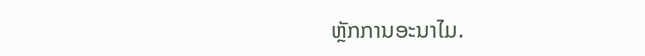ຫຼັກການອະນາໄມ.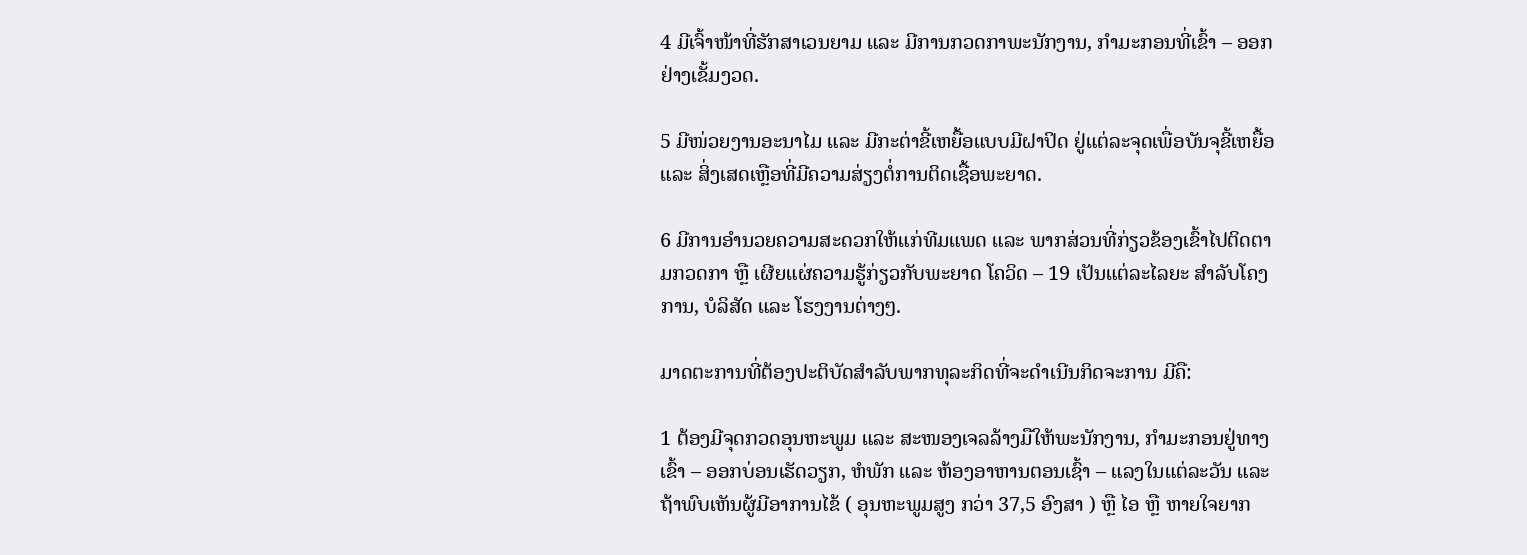4 ມີເຈົ້າໜ້າທີ່ຮັກສາເວນຍາມ ແລະ ມີການກວດກາພະນັກງານ, ກໍາມະກອນທີ່ເຂົ້າ – ອອກຢ່າງເຂັ້ມງວດ.

5 ມີໜ່ວຍງານອະນາໄມ ແລະ ມີກະຕ່າຂີ້ເຫຍື້ອແບບມີຝາປິດ ຢູ່ແຕ່ລະຈຸດເພື່ອບັນຈຸຂີ້ເຫຍື້ອ ແລະ ສິ່ງເສດເຫຼືອທີ່ມີຄວາມສ່ຽງຕໍ່ການຕິດເຊື້ອພະຍາດ.

6 ມີການອໍານວຍຄວາມສະດວກໃຫ້ແກ່ທີມແພດ ແລະ ພາກສ່ວນທີ່ກ່ຽວຂ້ອງເຂົ້າໄປຕິດຕາມກວດກາ ຫຼື ເຜີຍແຜ່ຄວາມຮູ້ກ່ຽວກັບພະຍາດ ໂຄວິດ – 19 ເປັນແຕ່ລະໄລຍະ ສໍາລັບໂຄງການ, ບໍລິສັດ ແລະ ໂຮງງານຕ່າງໆ.

ມາດຕະການທີ່ຕ້ອງປະຕິບັດສໍາລັບພາກທຸລະກິດທີ່ຈະດໍາເນີນກິດຈະການ ມີຄື:

1 ຕ້ອງມີຈຸດກວດອຸນຫະພູມ ແລະ ສະໜອງເຈລລ້າງມືໃຫ້ພະນັກງານ, ກໍາມະກອນຢູ່ທາງເຂົ້າ – ອອກບ່ອນເຮັດວຽກ, ຫໍພັກ ແລະ ຫ້ອງອາຫານຕອນເຊົ້າ – ແລງໃນແຕ່ລະວັນ ແລະ ຖ້າພົບເຫັນຜູ້ມີອາການໄຂ້ ( ອຸນຫະພູມສູງ ກວ່າ 37,5 ອົງສາ ) ຫຼື ໄອ ຫຼື ຫາຍໃຈຍາກ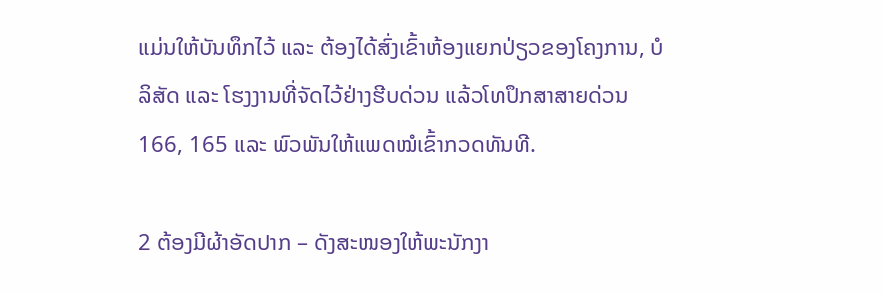ແມ່ນໃຫ້ບັນທຶກໄວ້ ແລະ ຕ້ອງໄດ້ສົ່ງເຂົ້າຫ້ອງແຍກປ່ຽວຂອງໂຄງການ, ບໍລິສັດ ແລະ ໂຮງງານທີ່ຈັດໄວ້ຢ່າງຮີບດ່ວນ ແລ້ວໂທປຶກສາສາຍດ່ວນ 166, 165 ແລະ ພົວພັນໃຫ້ແພດໝໍເຂົ້າກວດທັນທີ.

2 ຕ້ອງມີຜ້າອັດປາກ – ດັງສະໜອງໃຫ້ພະນັກງາ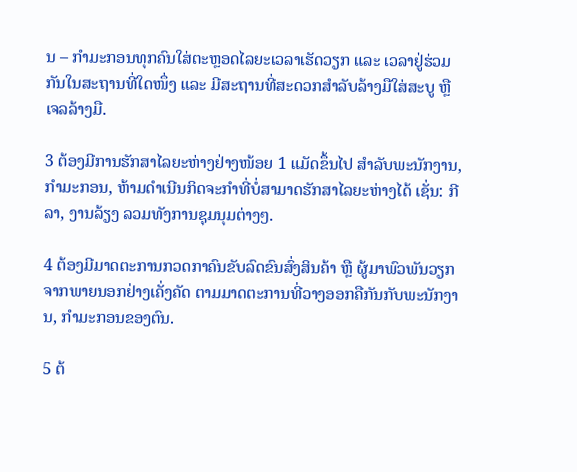ນ – ກໍາມະກອນທຸກຄົນໃສ່ຕະຫຼອດໄລຍະເວລາເຮັດວຽກ ແລະ ເວລາຢູ່ຮ່ວມກັນໃນສະຖານທີ່ໃດໜຶ່ງ ແລະ ມີສະຖານທີ່ສະດວກສໍາລັບລ້າງມືໃສ່ສະບູ ຫຼື ເຈລລ້າງມື.

3 ຕ້ອງມີການຮັກສາໄລຍະຫ່າງຢ່າງໜ້ອຍ 1 ແມັດຂຶ້ນໄປ ສໍາລັບພະນັກງານ, ກໍາມະກອນ, ຫ້າມດໍາເນີນກິດຈະກໍາທີ່ບໍ່ສາມາດຮັກສາໄລຍະຫ່າງໄດ້ ເຊັ່ນ: ກີລາ, ງານລ້ຽງ ລວມທັງການຊຸມນຸມຕ່າງໆ.

4 ຕ້ອງມີມາດຕະການກວດກາຄົນຂັບລົດຂົນສົ່ງສິນຄ້າ ຫຼື ຜູ້ມາພົວພັນວຽກຈາກພາຍນອກຢ່າງເຄັ່ງຄັດ ຕາມມາດຕະການທີ່ວາງອອກຄືກັນກັບພະນັກງານ, ກໍາມະກອນຂອງຕົນ.

5 ຕ້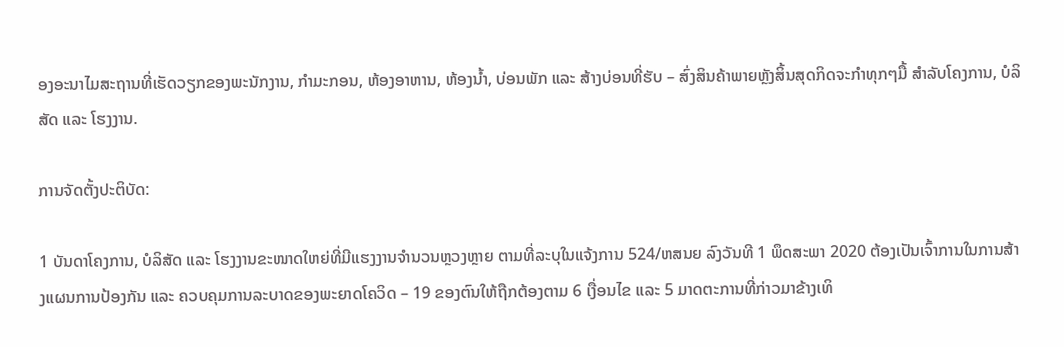ອງອະນາໄມສະຖານທີ່ເຮັດວຽກຂອງພະນັກງານ, ກໍາມະກອນ, ຫ້ອງອາຫານ, ຫ້ອງນ້ຳ, ບ່ອນພັກ ແລະ ສ້າງບ່ອນທີ່ຮັບ – ສົ່ງສິນຄ້າພາຍຫຼັງສິ້ນສຸດກິດຈະກໍາທຸກໆມື້ ສໍາລັບໂຄງການ, ບໍລິສັດ ແລະ ໂຮງງານ.

ການຈັດຕັ້ງປະຕິບັດ:

1 ບັນດາໂຄງການ, ບໍລິສັດ ແລະ ໂຮງງານຂະໜາດໃຫຍ່ທີ່ມີແຮງງານຈໍານວນຫຼວງຫຼາຍ ຕາມທີ່ລະບຸໃນແຈ້ງການ 524/ຫສນຍ ລົງວັນທີ 1 ພຶດສະພາ 2020 ຕ້ອງເປັນເຈົ້າການໃນການສ້າງແຜນການປ້ອງກັນ ແລະ ຄວບຄຸມການລະບາດຂອງພະຍາດໂຄວິດ – 19 ຂອງຕົນໃຫ້ຖືກຕ້ອງຕາມ 6 ເງື່ອນໄຂ ແລະ 5 ມາດຕະການທີ່ກ່າວມາຂ້າງເທິ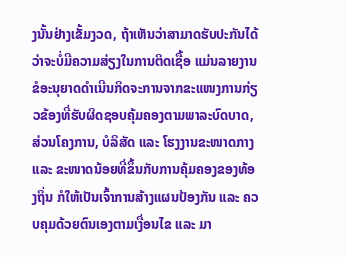ງນັ້ນຢ່າງເຂັ້ມງວດ, ຖ້າເຫັນວ່າສາມາດຮັບປະກັນໄດ້ວ່າຈະບໍ່ມີຄວາມສ່ຽງໃນການຕິດເຊື້ອ ແມ່ນລາຍງານຂໍອະນຸຍາດດໍາເນີນກິດຈະການຈາກຂະແໜງການກ່ຽວຂ້ອງທີ່ຮັບຜິດຊອບຄຸ້ມຄອງຕາມພາລະບົດບາດ, ສ່ວນໂຄງການ, ບໍລິສັດ ແລະ ໂຮງງານຂະໜາດກາງ ແລະ ຂະໜາດນ້ອຍທີ່ຂຶ້ນກັບການຄຸ້ມຄອງຂອງທ້ອງຖິ່ນ ກໍໃຫ້ເປັນເຈົ້າການສ້າງແຜນປ້ອງກັນ ແລະ ຄວບຄຸມດ້ວຍຕົນເອງຕາມເງື່ອນໄຂ ແລະ ມາ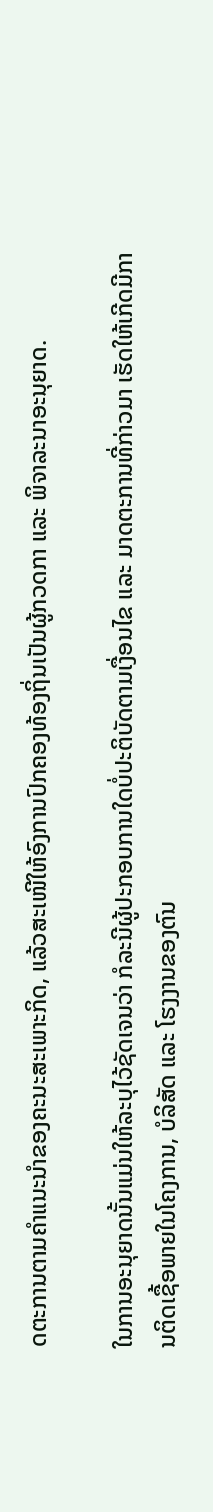ດຕະການຕາມຄໍາແນະນໍາຂອງຄະນະສະເພາະກິດ, ແລ້ວສະເໜີໃຫ້ອົງການປົກຄອງທ້ອງຖິ່ນເປັນຜູ້ກວດກາ ແລະ ພິຈາລະນາອະນຸຍາດ.

ໃນການອະນຸຍາດນັ້ນແມ່ນໃຫ້ລະບຸໄວ້ຊັດເຈນວ່າ ກໍລະນີຜູ້ປະກອບການໃດບໍ່ປະຕິບັດຕາມເງື່ອນໄຂ ແລະ ມາດຕະການທີ່ກ່າວມາ ເຮັດໃຫ້ເກີດມີການຕິດເຊື້ອພາຍໃນໂຄງການ, ບໍລິສັດ ແລະ ໂຮງງານຂອງຕົນ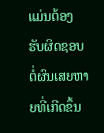ແມ່ນຕ້ອງຮັບຜິດຊອບຕໍ່ຜົນເສຍຫາຍທີ່ເກີດຂຶ້ນ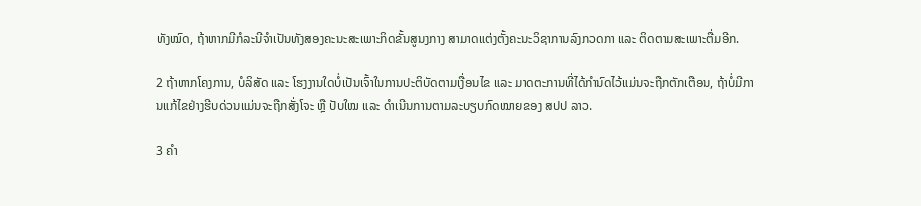ທັງໝົດ, ຖ້າຫາກມີກໍລະນີຈໍາເປັນທັງສອງຄະນະສະເພາະກິດຂັ້ນສູນງກາງ ສາມາດແຕ່ງຕັ້ງຄະນະວິຊາການລົງກວດກາ ແລະ ຕິດຕາມສະເພາະຕື່ມອີກ.

2 ຖ້າຫາກໂຄງການ, ບໍລິສັດ ແລະ ໂຮງງານໃດບໍ່ເປັນເຈົ້າໃນການປະຕິບັດຕາມເງື່ອນໄຂ ແລະ ມາດຕະການທີ່ໄດ້ກໍານົດໄວ້ແມ່ນຈະຖືກຕັກເຕືອນ, ຖ້າບໍ່ມີການແກ້ໄຂຢ່າງຮີບດ່ວນແມ່ນຈະຖືກສັ່ງໂຈະ ຫຼື ປັບໃໝ ແລະ ດໍາເນີນການຕາມລະບຽບກົດໝາຍຂອງ ສປປ ລາວ.

3 ຄໍາ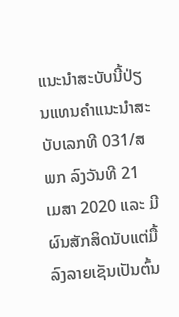ແນະນໍາສະບັບນີ້ປ່ຽນແທນຄໍາແນະນໍາສະບັບເລກທີ 031/ສພກ ລົງວັນທີ 21 ເມສາ 2020 ແລະ ມີຜົນສັກສິດນັບແຕ່ມື້ລົງລາຍເຊັນເປັນຕົ້ນ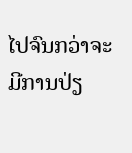ໄປຈົນກວ່າຈະມີການປ່ຽ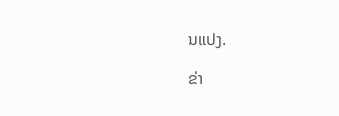ນແປງ.

ຂ່າ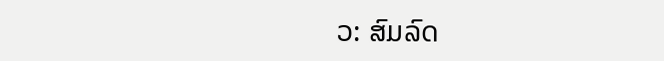ວ: ສົມລົດ